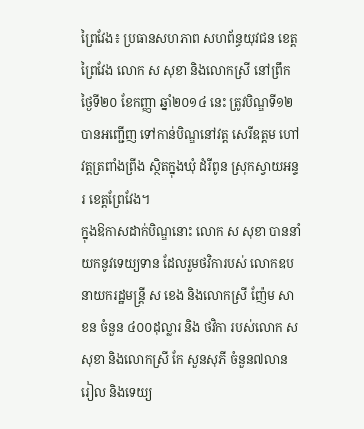ព្រៃវែង៖ ប្រធានសហភាព សហព័ន្ធយុវជន ខេត្តព្រៃវែង លោក ស សុខា និងលោកស្រី នៅព្រឹក ថ្ងៃទី២០ ខែកញ្ញា ឆ្នាំ២០១៤ នេះ ត្រូវបិណ្ឌទី១២ បានអញ្ជើញ ទៅកាន់បិណ្ឌនៅវត្ត សេរីឧត្តម ហៅវត្តត្រពាំងព្រីង ស្ថិតក្នុងឃុំ ដំរីពូន ស្រុកស្វាយអន្ទរ ខេត្តព្រែវែង។
ក្នុងឱកាសដាក់បិណ្ឌនោះ លោក ស សុខា បាននាំយកនូវទេយ្យទាន ដែលរួមថវិការបស់ លោកឧបនាយករដ្ឋមន្ត្រី ស ខេង និងលោកស្រី ញ៉ែម សាខន ចំនួន ៤០០ដុល្លារ និង ថវិកា របស់លោក ស សុខា និងលោកស្រី កែ សួនសុភី ចំនួន៧លានរៀល និងទេយ្យ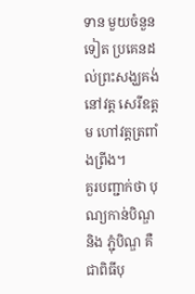ទាន មួយចំនួនទៀត ប្រគេនដល់ព្រះសង្ឃគង់នៅវត្ត សេរីឧត្តម ហៅវត្តត្រពាំងព្រីង។
គួរបញ្ជាក់ថា បុណ្យកាន់បិណ្ឌ និង ភ្ជុំបិណ្ឌ គឺជាពិធីបុ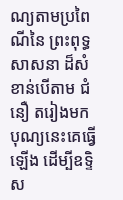ណ្យតាមប្រពៃណីនៃ ព្រះពុទ្ធសាសនា ដ៏សំខាន់បើតាម ជំនឿ តរៀងមក បុណ្យនេះគេធ្វើឡើង ដើម្បីឧទ្ទិស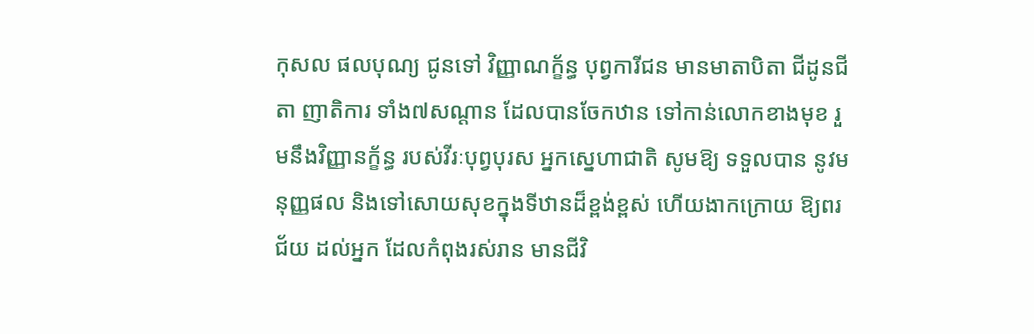កុសល ផលបុណ្យ ជូនទៅ វិញ្ញាណក្ខ័ន្ធ បុព្វការីជន មានមាតាបិតា ជីដូនជីតា ញាតិការ ទាំង៧សណ្តាន ដែលបានចែកឋាន ទៅកាន់លោកខាងមុខ រួមនឹងវិញ្ញានក្ខ័ន្ធ របស់វីរៈបុព្វបុរស អ្នកស្នេហាជាតិ សូមឱ្យ ទទួលបាន នូវមនុញ្ញផល និងទៅសោយសុខក្នុងទីឋានដ៏ខ្ពង់ខ្ពស់ ហើយងាកក្រោយ ឱ្យពរជ័យ ដល់អ្នក ដែលកំពុងរស់រាន មានជីវិ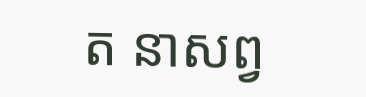ត នាសព្វ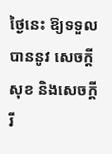ថ្ងៃនេះ ឱ្យទទួលបាននូវ សេចក្តីសុខ និងសេចក្តី រី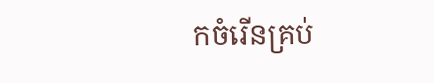កចំរើនគ្រប់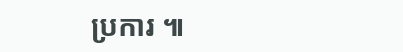ប្រការ ៕